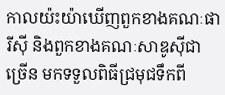កាលយ៉ះយ៉ាឃើញពួកខាងគណៈផារីស៊ី និងពួកខាងគណៈសាឌូស៊ីជាច្រើន មកទទួលពិធីជ្រមុជទឹកពី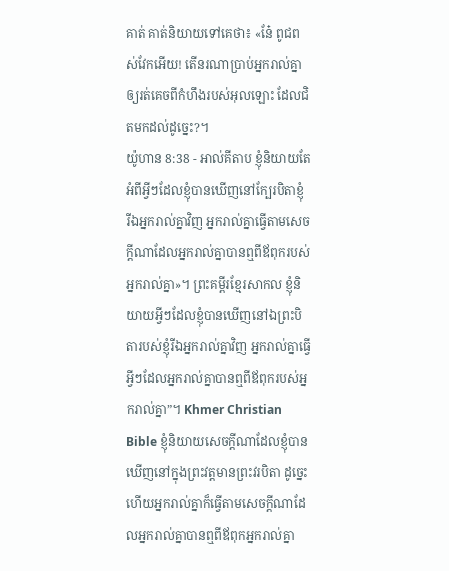គាត់ គាត់និយាយទៅគេថា៖ «នែ៎ ពូជពស់វែកអើយ! តើនរណាប្រាប់អ្នករាល់គ្នាឲ្យរត់គេចពីកំហឹងរបស់អុលឡោះ ដែលជិតមកដល់ដូច្នេះ?។
យ៉ូហាន 8:38 - អាល់គីតាប ខ្ញុំនិយាយតែអំពីអ្វីៗដែលខ្ញុំបានឃើញនៅក្បែរបិតាខ្ញុំ រីឯអ្នករាល់គ្នាវិញ អ្នករាល់គ្នាធ្វើតាមសេចក្ដីណាដែលអ្នករាល់គ្នាបានឮពីឪពុករបស់អ្នករាល់គ្នា»។ ព្រះគម្ពីរខ្មែរសាកល ខ្ញុំនិយាយអ្វីៗដែលខ្ញុំបានឃើញនៅឯព្រះបិតារបស់ខ្ញុំរីឯអ្នករាល់គ្នាវិញ អ្នករាល់គ្នាធ្វើអ្វីៗដែលអ្នករាល់គ្នាបានឮពីឪពុករបស់អ្នករាល់គ្នា”។ Khmer Christian Bible ខ្ញុំនិយាយសេចក្ដីណាដែលខ្ញុំបានឃើញនៅក្នុងព្រះវត្ដមានព្រះវរបិតា ដូច្នេះហើយអ្នករាល់គ្នាក៏ធ្វើតាមសេចក្ដីណាដែលអ្នករាល់គ្នាបានឮពីឪពុកអ្នករាល់គ្នា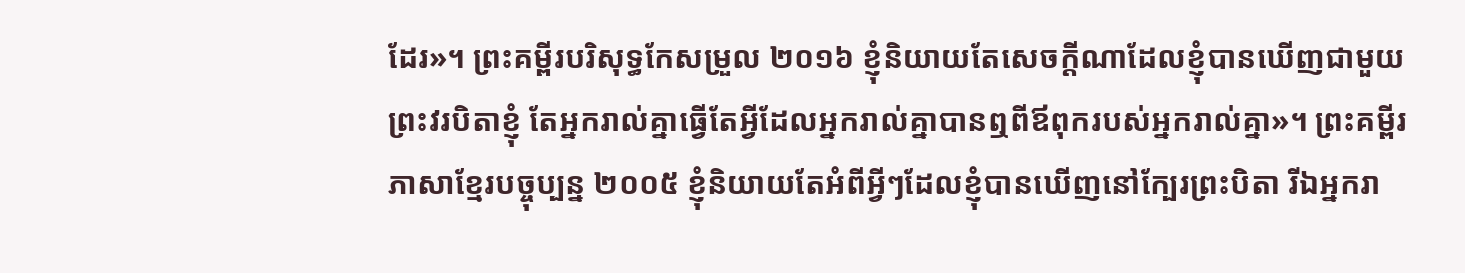ដែរ»។ ព្រះគម្ពីរបរិសុទ្ធកែសម្រួល ២០១៦ ខ្ញុំនិយាយតែសេចក្តីណាដែលខ្ញុំបានឃើញជាមួយព្រះវរបិតាខ្ញុំ តែអ្នករាល់គ្នាធ្វើតែអ្វីដែលអ្នករាល់គ្នាបានឮពីឪពុករបស់អ្នករាល់គ្នា»។ ព្រះគម្ពីរភាសាខ្មែរបច្ចុប្បន្ន ២០០៥ ខ្ញុំនិយាយតែអំពីអ្វីៗដែលខ្ញុំបានឃើញនៅក្បែរព្រះបិតា រីឯអ្នករា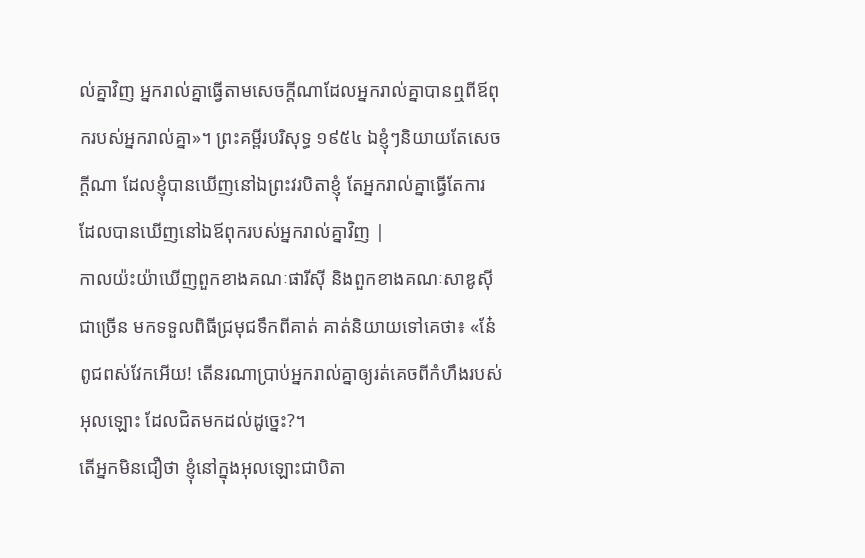ល់គ្នាវិញ អ្នករាល់គ្នាធ្វើតាមសេចក្ដីណាដែលអ្នករាល់គ្នាបានឮពីឪពុករបស់អ្នករាល់គ្នា»។ ព្រះគម្ពីរបរិសុទ្ធ ១៩៥៤ ឯខ្ញុំៗនិយាយតែសេចក្ដីណា ដែលខ្ញុំបានឃើញនៅឯព្រះវរបិតាខ្ញុំ តែអ្នករាល់គ្នាធ្វើតែការ ដែលបានឃើញនៅឯឪពុករបស់អ្នករាល់គ្នាវិញ |
កាលយ៉ះយ៉ាឃើញពួកខាងគណៈផារីស៊ី និងពួកខាងគណៈសាឌូស៊ីជាច្រើន មកទទួលពិធីជ្រមុជទឹកពីគាត់ គាត់និយាយទៅគេថា៖ «នែ៎ ពូជពស់វែកអើយ! តើនរណាប្រាប់អ្នករាល់គ្នាឲ្យរត់គេចពីកំហឹងរបស់អុលឡោះ ដែលជិតមកដល់ដូច្នេះ?។
តើអ្នកមិនជឿថា ខ្ញុំនៅក្នុងអុលឡោះជាបិតា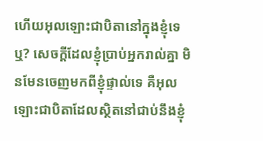ហើយអុលឡោះជាបិតានៅក្នុងខ្ញុំទេឬ? សេចក្ដីដែលខ្ញុំប្រាប់អ្នករាល់គ្នា មិនមែនចេញមកពីខ្ញុំផ្ទាល់ទេ គឺអុលឡោះជាបិតាដែលស្ថិតនៅជាប់នឹងខ្ញុំ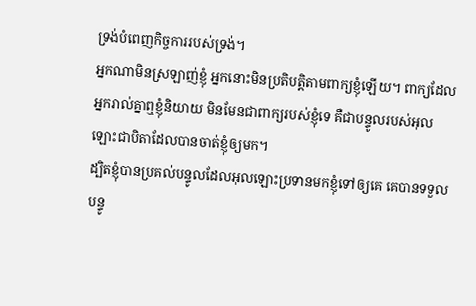ទ្រង់បំពេញកិច្ចការរបស់ទ្រង់។
អ្នកណាមិនស្រឡាញ់ខ្ញុំ អ្នកនោះមិនប្រតិបត្ដិតាមពាក្យខ្ញុំឡើយ។ ពាក្យដែលអ្នករាល់គ្នាឮខ្ញុំនិយាយ មិនមែនជាពាក្យរបស់ខ្ញុំទេ គឺជាបន្ទូលរបស់អុលឡោះជាបិតាដែលបានចាត់ខ្ញុំឲ្យមក។
ដ្បិតខ្ញុំបានប្រគល់បន្ទូលដែលអុលឡោះប្រទានមកខ្ញុំទៅឲ្យគេ គេបានទទួលបន្ទូ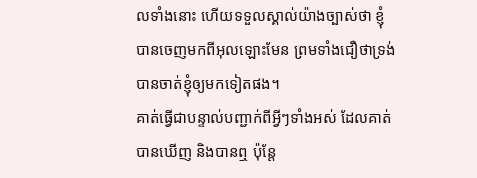លទាំងនោះ ហើយទទួលស្គាល់យ៉ាងច្បាស់ថា ខ្ញុំបានចេញមកពីអុលឡោះមែន ព្រមទាំងជឿថាទ្រង់បានចាត់ខ្ញុំឲ្យមកទៀតផង។
គាត់ធ្វើជាបន្ទាល់បញ្ជាក់ពីអ្វីៗទាំងអស់ ដែលគាត់បានឃើញ និងបានឮ ប៉ុន្ដែ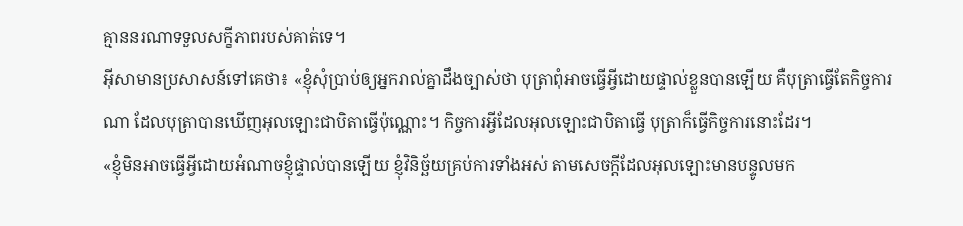គ្មាននរណាទទួលសក្ខីភាពរបស់គាត់ទេ។
អ៊ីសាមានប្រសាសន៍ទៅគេថា៖ «ខ្ញុំសុំប្រាប់ឲ្យអ្នករាល់គ្នាដឹងច្បាស់ថា បុត្រាពុំអាចធ្វើអី្វដោយផ្ទាល់ខ្លួនបានឡើយ គឺបុត្រាធ្វើតែកិច្ចការណា ដែលបុត្រាបានឃើញអុលឡោះជាបិតាធ្វើប៉ុណ្ណោះ។ កិច្ចការអ្វីដែលអុលឡោះជាបិតាធ្វើ បុត្រាក៏ធ្វើកិច្ចការនោះដែរ។
«ខ្ញុំមិនអាចធ្វើអ្វីដោយអំណាចខ្ញុំផ្ទាល់បានឡើយ ខ្ញុំវិនិច្ឆ័យគ្រប់ការទាំងអស់ តាមសេចក្ដីដែលអុលឡោះមានបន្ទូលមក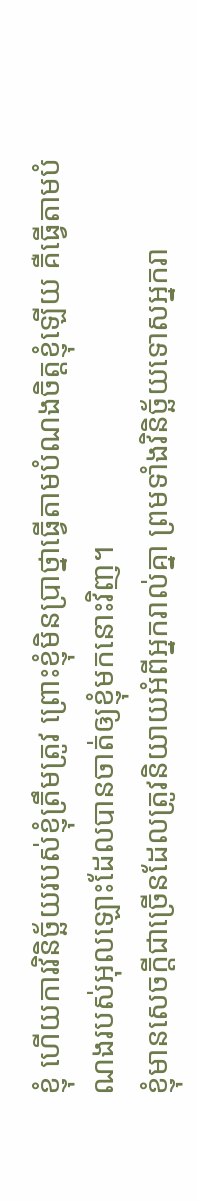ខ្ញុំ ហើយការវិនិច្ឆ័យរបស់ខ្ញុំត្រឹមត្រូវ ព្រោះខ្ញុំមិនប្រាថ្នាធ្វើតាមបំណងចិត្ដខ្ញុំឡើយ គឺធ្វើតាមបំណងរបស់អុលឡោះដែលបានចាត់ឲ្យខ្ញុំមកនោះវិញ។
ខ្ញុំមានសេចក្ដីជាច្រើនដែលត្រូវនិយាយអំពីអ្នករាល់គ្នា ព្រមទាំងវិនិច្ឆ័យទោសអ្នករា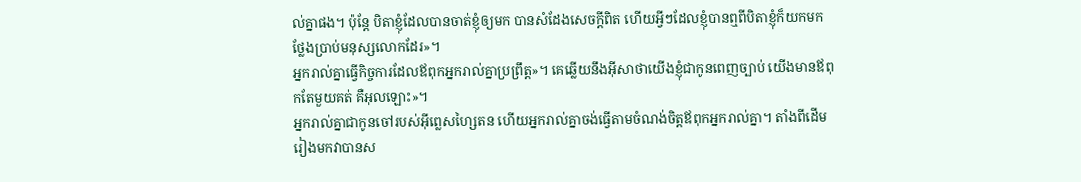ល់គ្នាផង។ ប៉ុន្ដែ បិតាខ្ញុំដែលបានចាត់ខ្ញុំឲ្យមក បានសំដែងសេចក្ដីពិត ហើយអ្វីៗដែលខ្ញុំបានឮពីបិតាខ្ញុំក៏យកមកថ្លែងប្រាប់មនុស្សលោកដែរ»។
អ្នករាល់គ្នាធ្វើកិច្ចការដែលឪពុកអ្នករាល់គ្នាប្រព្រឹត្ដ»។ គេឆ្លើយនឹងអ៊ីសាថាយើងខ្ញុំជាកូនពេញច្បាប់ យើងមានឪពុកតែមួយគត់ គឺអុលឡោះ»។
អ្នករាល់គ្នាជាកូនចៅរបស់អ៊ីព្លេសហ្សៃតន ហើយអ្នករាល់គ្នាចង់ធ្វើតាមចំណង់ចិត្ដឪពុកអ្នករាល់គ្នា។ តាំងពីដើមរៀងមកវាបានស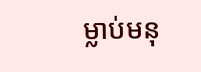ម្លាប់មនុ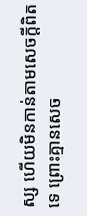ស្ស ហើយមិនកាន់តាមសេចក្ដីពិតទេ ព្រោះគ្មានសេច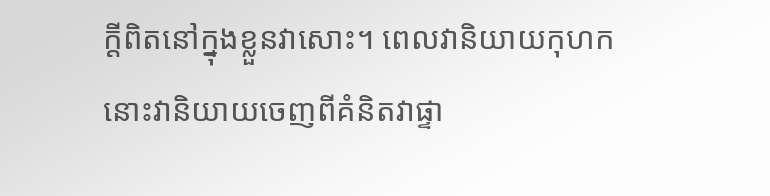ក្ដីពិតនៅក្នុងខ្លួនវាសោះ។ ពេលវានិយាយកុហក នោះវានិយាយចេញពីគំនិតវាផ្ទា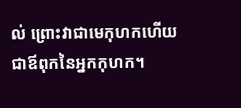ល់ ព្រោះវាជាមេកុហកហើយជាឪពុកនៃអ្នកកុហក។